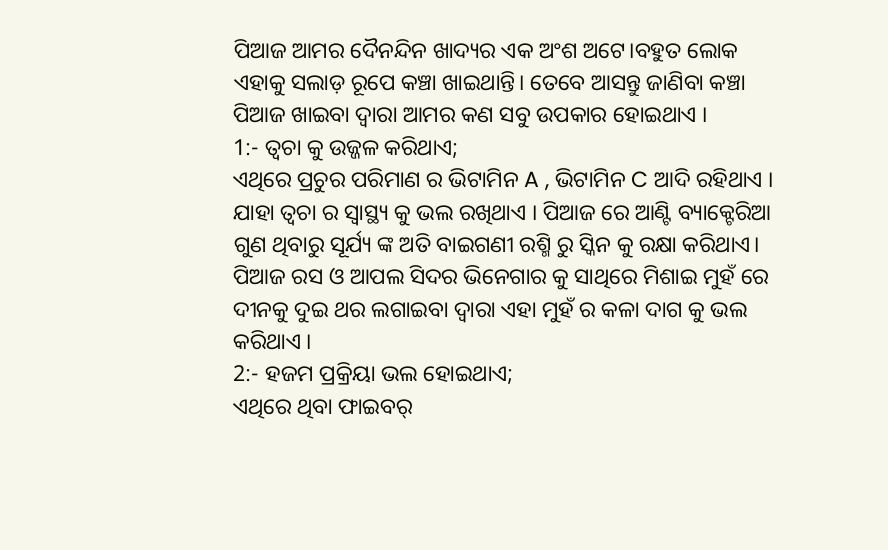ପିଆଜ ଆମର ଦୈନନ୍ଦିନ ଖାଦ୍ୟର ଏକ ଅଂଶ ଅଟେ।ବହୁତ ଲୋକ ଏହାକୁ ସଲାଡ଼ ରୂପେ କଞ୍ଚା ଖାଇଥାନ୍ତି। ତେବେ ଆସନ୍ତୁ ଜାଣିବା କଞ୍ଚା ପିଆଜ ଖାଇବା ଦ୍ବାରା ଆମର କଣ ସବୁ ଉପକାର ହୋଇଥାଏ ।
1:- ତ୍ୱଚା କୁ ଉଜ୍ଜଳ କରିଥାଏ;
ଏଥିରେ ପ୍ରଚୁର ପରିମାଣ ର ଭିଟାମିନ A , ଭିଟାମିନ C ଆଦି ରହିଥାଏ । ଯାହା ତ୍ୱଚା ର ସ୍ଵାସ୍ଥ୍ୟ କୁ ଭଲ ରଖିଥାଏ । ପିଆଜ ରେ ଆଣ୍ଟି ବ୍ୟାକ୍ଟେରିଆ ଗୁଣ ଥିବାରୁ ସୂର୍ଯ୍ୟ ଙ୍କ ଅତି ବାଇଗଣୀ ରଶ୍ମି ରୁ ସ୍କିନ କୁ ରକ୍ଷା କରିଥାଏ। ପିଆଜ ରସ ଓ ଆପଲ ସିଦର ଭିନେଗାର କୁ ସାଥିରେ ମିଶାଇ ମୁହଁ ରେ ଦୀନକୁ ଦୁଇ ଥର ଲଗାଇବା ଦ୍ଵାରା ଏହା ମୁହଁ ର କଳା ଦାଗ କୁ ଭଲ କରିଥାଏ ।
2:- ହଜମ ପ୍ରକ୍ରିୟା ଭଲ ହୋଇଥାଏ;
ଏଥିରେ ଥିବା ଫାଇବର୍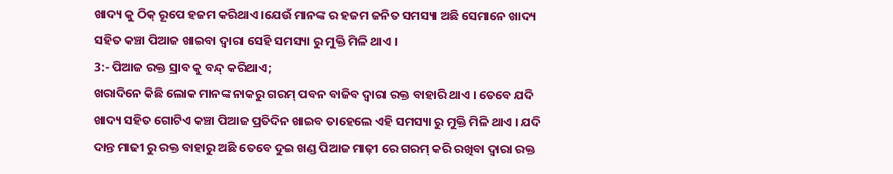ଖାଦ୍ୟ କୁ ଠିକ୍ ରୂପେ ହଜମ କରିଥାଏ ।ଯେଉଁ ମାନଙ୍କ ର ହଜମ ଜନିତ ସମସ୍ୟା ଅଛି ସେମାନେ ଖାଦ୍ୟ ସହିତ କଞ୍ଚା ପିଆଜ ଖାଇବା ଦ୍ବାରା ସେହି ସମସ୍ୟା ରୁ ମୁକ୍ତି ମିଳି ଥାଏ ।
3:- ପିଆଜ ରକ୍ତ ସ୍ରାବ କୁ ବନ୍ଦ୍ କରିଥାଏ;
ଖରାଦିନେ କିଛି ଲୋକ ମାନଙ୍କ ନାକରୁ ଗରମ୍ ପବନ ବାଜିବ ଦ୍ଵାରା ରକ୍ତ ବାହାରି ଥାଏ । ତେବେ ଯଦି ଖାଦ୍ୟ ସହିତ ଗୋଟିଏ କଞ୍ଚା ପିଆଜ ପ୍ରତିଦିନ ଖାଇବ ତାହେଲେ ଏହି ସମସ୍ୟା ରୁ ମୁକ୍ତି ମିଳି ଥାଏ । ଯଦି ଦାନ୍ତ ମାଢୀ ରୁ ରକ୍ତ ବାହାରୁ ଅଛି ତେବେ ଦୁଇ ଖଣ୍ଡ ପିଆଜ ମାଢ଼ୀ ରେ ଗରମ୍ କରି ରଖିବା ଦ୍ଵାରା ରକ୍ତ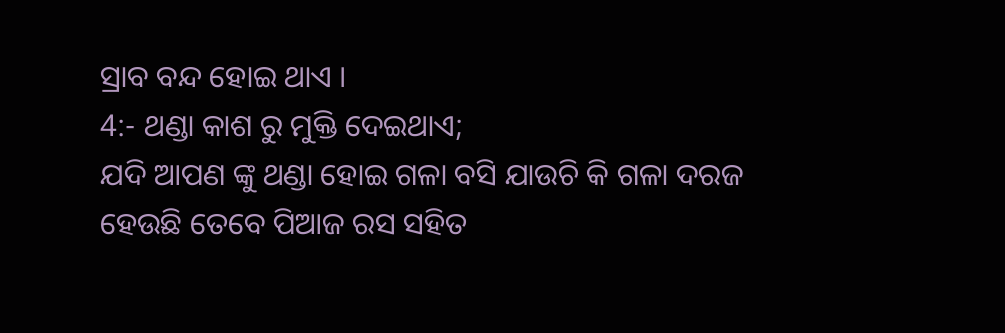ସ୍ରାବ ବନ୍ଦ ହୋଇ ଥାଏ ।
4:- ଥଣ୍ଡା କାଶ ରୁ ମୁକ୍ତି ଦେଇଥାଏ;
ଯଦି ଆପଣ ଙ୍କୁ ଥଣ୍ଡା ହୋଇ ଗଳା ବସି ଯାଉଚି କି ଗଳା ଦରଜ ହେଉଛି ତେବେ ପିଆଜ ରସ ସହିତ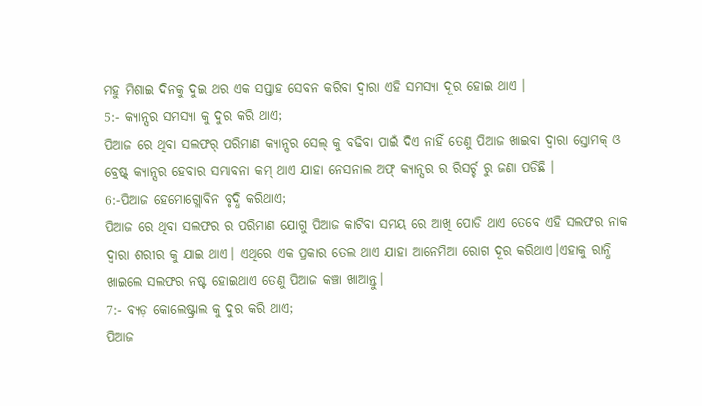ମହୁ ମିଶାଇ ଦିନକୁ ଦୁଇ ଥର ଏକ ସପ୍ତାହ ସେବନ କରିବା ଦ୍ଵାରା ଏହି ସମସ୍ୟା ଦୂର ହୋଇ ଥାଏ ।
5:- କ୍ୟାନ୍ସର ସମସ୍ୟା କୁ ଦୁର କରି ଥାଏ;
ପିଆଜ ରେ ଥିବା ସଲଫର୍ ପରିମାଣ କ୍ୟାନ୍ସର ସେଲ୍ କୁ ବଢିବା ପାଇଁ ଦିଏ ନାହିଁ ତେଣୁ ପିଆଜ ଖାଇବା ଦ୍ବାରା ସ୍ତୋମକ୍ ଓ ବ୍ରେଷ୍ଟ୍ କ୍ୟାନ୍ସର ହେବାର ସମ୍ଭାବନା କମ୍ ଥାଏ ଯାହା ନେସନାଲ ଅଫ୍ କ୍ୟାନ୍ସର ର ରିସର୍ଚ୍ଚ ରୁ ଜଣା ପଡିଛି ।
6:-ପିଆଜ ହେମୋଗ୍ଲୋବିନ ବୃଦ୍ଧି କରିଥାଏ;
ପିଆଜ ରେ ଥିବା ସଲଫର ର ପରିମାଣ ଯୋଗୁ ପିଆଜ କାଟିବା ସମୟ ରେ ଆଖି ପୋଡି ଥାଏ ତେବେ ଏହି ସଲଫର ନାକ ଦ୍ଵାରା ଶରୀର କୁ ଯାଇ ଥାଏ। ଏଥିରେ ଏକ ପ୍ରକାର ତେଲ ଥାଏ ଯାହା ଆନେମିଆ ରୋଗ ଦୂର କରିଥାଏ।ଏହାକୁ ରାନ୍ଧି ଖାଇଲେ ସଲଫର ନଷ୍ଟ ହୋଇଥାଏ ତେଣୁ ପିଆଜ କଞ୍ଚା ଖାଆନ୍ତୁ।
7:- ବ୍ୟଡ଼ କୋଲେଷ୍ଟ୍ରାଲ କୁ ଦୁର କରି ଥାଏ;
ପିଆଜ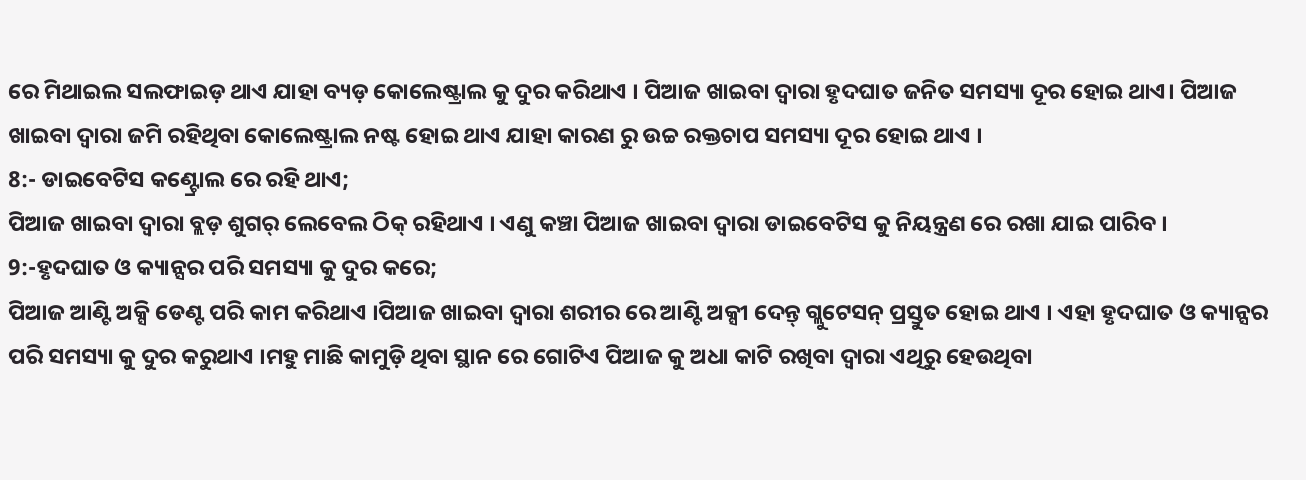ରେ ମିଥାଇଲ ସଲଫାଇଡ଼ ଥାଏ ଯାହା ବ୍ୟଡ଼ କୋଲେଷ୍ଟ୍ରାଲ କୁ ଦୁର କରିଥାଏ । ପିଆଜ ଖାଇବା ଦ୍ଵାରା ହୃଦଘାତ ଜନିତ ସମସ୍ୟା ଦୂର ହୋଇ ଥାଏ। ପିଆଜ ଖାଇବା ଦ୍ଵାରା ଜମି ରହିଥିବା କୋଲେଷ୍ଟ୍ରାଲ ନଷ୍ଟ ହୋଇ ଥାଏ ଯାହା କାରଣ ରୁ ଉଚ୍ଚ ରକ୍ତଚାପ ସମସ୍ୟା ଦୂର ହୋଇ ଥାଏ ।
8:- ଡାଇବେଟିସ କଣ୍ଟ୍ରୋଲ ରେ ରହି ଥାଏ;
ପିଆଜ ଖାଇବା ଦ୍ଵାରା ବ୍ଲଡ଼ ଶୁଗର୍ ଲେବେଲ ଠିକ୍ ରହିଥାଏ । ଏଣୁ କଞ୍ଚା ପିଆଜ ଖାଇବା ଦ୍ଵାରା ଡାଇବେଟିସ କୁ ନିୟନ୍ତ୍ରଣ ରେ ରଖା ଯାଇ ପାରିବ ।
9:-ହୃଦଘାତ ଓ କ୍ୟାନ୍ସର ପରି ସମସ୍ୟା କୁ ଦୁର କରେ;
ପିଆଜ ଆଣ୍ଟି ଅକ୍ସି ଡେଣ୍ଟ ପରି କାମ କରିଥାଏ ।ପିଆଜ ଖାଇବା ଦ୍ଵାରା ଶରୀର ରେ ଆଣ୍ଟି ଅକ୍ସୀ ଦେନ୍ତ୍ ଗ୍ଲୁଟେସନ୍ ପ୍ରସ୍ତୁତ ହୋଇ ଥାଏ । ଏହା ହୃଦଘାତ ଓ କ୍ୟାନ୍ସର ପରି ସମସ୍ୟା କୁ ଦୁର କରୁଥାଏ ।ମହୁ ମାଛି କାମୁଡ଼ି ଥିବା ସ୍ଥାନ ରେ ଗୋଟିଏ ପିଆଜ କୁ ଅଧା କାଟି ରଖିବା ଦ୍ଵାରା ଏଥିରୁ ହେଉଥିବା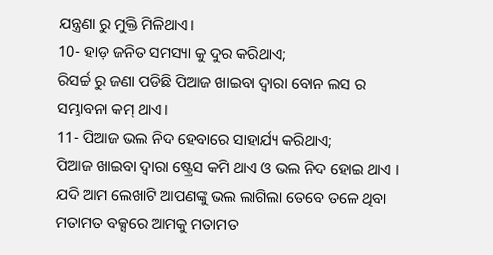ଯନ୍ତ୍ରଣା ରୁ ମୁକ୍ତି ମିଳିଥାଏ।
10- ହାଡ଼ ଜନିତ ସମସ୍ୟା କୁ ଦୁର କରିଥାଏ;
ରିସର୍ଚ୍ଚ ରୁ ଜଣା ପଡିଛି ପିଆଜ ଖାଇବା ଦ୍ଵାରା ବୋନ ଲସ ର ସମ୍ଭାବନା କମ୍ ଥାଏ।
11- ପିଆଜ ଭଲ ନିଦ ହେବାରେ ସାହାର୍ଯ୍ୟ କରିଥାଏ;
ପିଆଜ ଖାଇବା ଦ୍ଵାରା ଷ୍ଟ୍ରେସ କମି ଥାଏ ଓ ଭଲ ନିଦ ହୋଇ ଥାଏ ।
ଯଦି ଆମ ଲେଖାଟି ଆପଣଙ୍କୁ ଭଲ ଲାଗିଲା ତେବେ ତଳେ ଥିବା ମତାମତ ବକ୍ସରେ ଆମକୁ ମତାମତ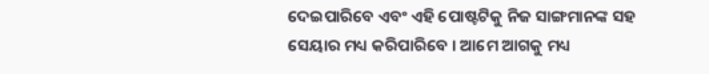ଦେଇପାରିବେ ଏବଂ ଏହି ପୋଷ୍ଟଟିକୁ ନିଜ ସାଙ୍ଗମାନଙ୍କ ସହ ସେୟାର ମଧ୍ୟ କରିପାରିବେ । ଆମେ ଆଗକୁ ମଧ୍ୟ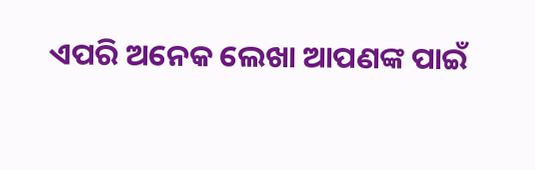ଏପରି ଅନେକ ଲେଖା ଆପଣଙ୍କ ପାଇଁ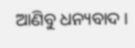ଆଣିବୁ ଧନ୍ୟବାଦ ।